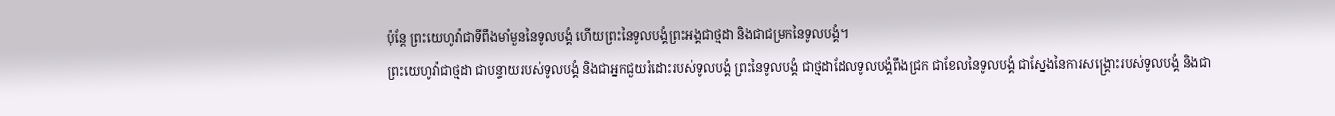ប៉ុន្តែ ព្រះយេហូវ៉ាជាទីពឹងមាំមួននៃទូលបង្គំ ហើយព្រះនៃទូលបង្គំព្រះអង្គជាថ្មដា និងជាជម្រកនៃទូលបង្គំ។
ព្រះយេហូវ៉ាជាថ្មដា ជាបន្ទាយរបស់ទូលបង្គំ និងជាអ្នកជួយរំដោះរបស់ទូលបង្គំ ព្រះនៃទូលបង្គំ ជាថ្មដាដែលទូលបង្គំពឹងជ្រក ជាខែលនៃទូលបង្គំ ជាស្នែងនៃការសង្គ្រោះរបស់ទូលបង្គំ និងជា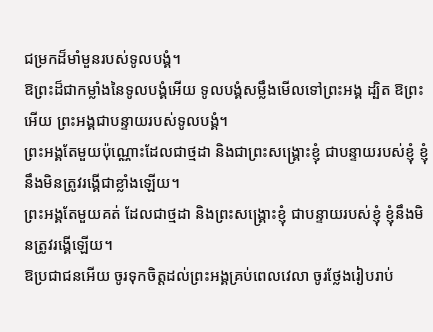ជម្រកដ៏មាំមួនរបស់ទូលបង្គំ។
ឱព្រះដ៏ជាកម្លាំងនៃទូលបង្គំអើយ ទូលបង្គំសម្លឹងមើលទៅព្រះអង្គ ដ្បិត ឱព្រះអើយ ព្រះអង្គជាបន្ទាយរបស់ទូលបង្គំ។
ព្រះអង្គតែមួយប៉ុណ្ណោះដែលជាថ្មដា និងជាព្រះសង្គ្រោះខ្ញុំ ជាបន្ទាយរបស់ខ្ញុំ ខ្ញុំនឹងមិនត្រូវរង្គើជាខ្លាំងឡើយ។
ព្រះអង្គតែមួយគត់ ដែលជាថ្មដា និងព្រះសង្គ្រោះខ្ញុំ ជាបន្ទាយរបស់ខ្ញុំ ខ្ញុំនឹងមិនត្រូវរង្គើឡើយ។
ឱប្រជាជនអើយ ចូរទុកចិត្តដល់ព្រះអង្គគ្រប់ពេលវេលា ចូរថ្លែងរៀបរាប់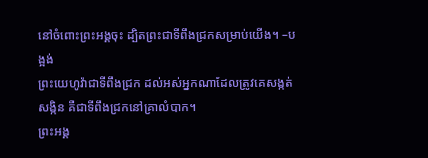នៅចំពោះព្រះអង្គចុះ ដ្បិតព្រះជាទីពឹងជ្រកសម្រាប់យើង។ –បង្អង់
ព្រះយេហូវ៉ាជាទីពឹងជ្រក ដល់អស់អ្នកណាដែលត្រូវគេសង្កត់សង្កិន គឺជាទីពឹងជ្រកនៅគ្រាលំបាក។
ព្រះអង្គ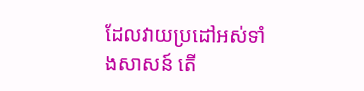ដែលវាយប្រដៅអស់ទាំងសាសន៍ តើ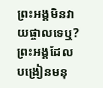ព្រះអង្គមិនវាយផ្ចាលទេឬ? ព្រះអង្គដែលបង្រៀនមនុ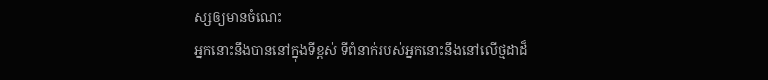ស្សឲ្យមានចំណេះ
អ្នកនោះនឹងបាននៅក្នុងទីខ្ពស់ ទីពំនាក់របស់អ្នកនោះនឹងនៅលើថ្មដាដ៏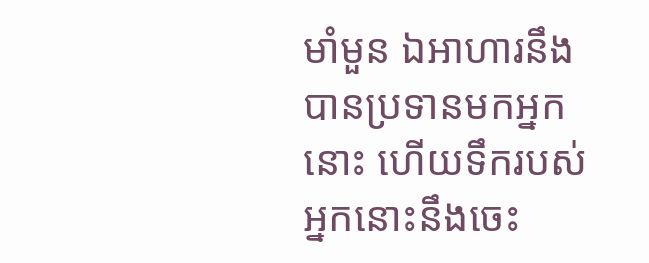មាំមួន ឯអាហារនឹងបានប្រទានមកអ្នកនោះ ហើយទឹករបស់អ្នកនោះនឹងចេះ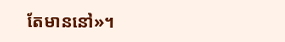តែមាននៅ»។